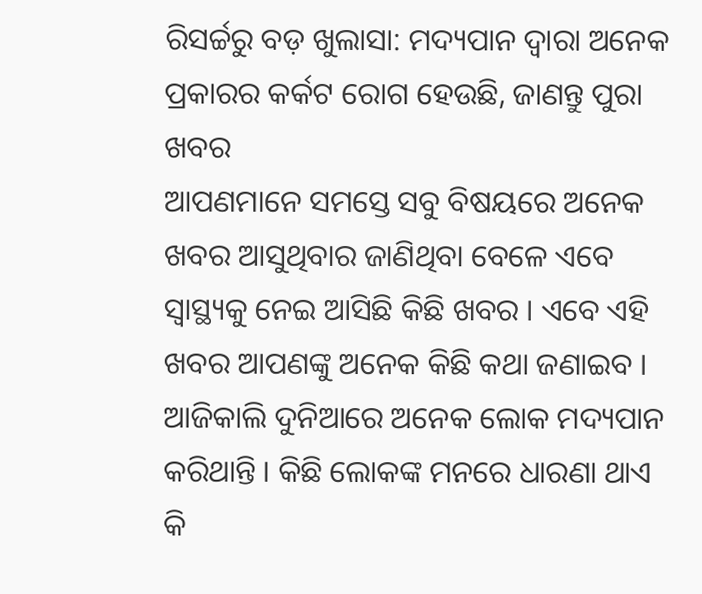ରିସର୍ଚ୍ଚରୁ ବଡ଼ ଖୁଲାସା: ମଦ୍ୟପାନ ଦ୍ୱାରା ଅନେକ ପ୍ରକାରର କର୍କଟ ରୋଗ ହେଉଛି, ଜାଣନ୍ତୁ ପୁରା ଖବର
ଆପଣମାନେ ସମସ୍ତେ ସବୁ ବିଷୟରେ ଅନେକ ଖବର ଆସୁଥିବାର ଜାଣିଥିବା ବେଳେ ଏବେ ସ୍ୱାସ୍ଥ୍ୟକୁ ନେଇ ଆସିଛି କିଛି ଖବର । ଏବେ ଏହି ଖବର ଆପଣଙ୍କୁ ଅନେକ କିଛି କଥା ଜଣାଇବ । ଆଜିକାଲି ଦୁନିଆରେ ଅନେକ ଲୋକ ମଦ୍ୟପାନ କରିଥାନ୍ତି । କିଛି ଲୋକଙ୍କ ମନରେ ଧାରଣା ଥାଏ କି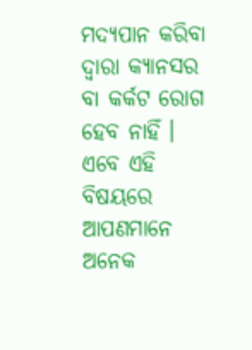ମଦ୍ୟପାନ କରିବା ଦ୍ୱାରା କ୍ୟାନସର ବା କର୍କଟ ରୋଗ ହେବ ନାହିଁ । ଏବେ ଏହି ବିଷୟରେ ଆପଣମାନେ ଅନେକ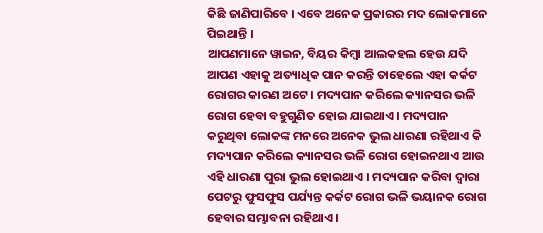କିଛି ଜାଣିପାରିବେ । ଏବେ ଅନେକ ପ୍ରକାରର ମଦ ଲୋକମାନେ ପିଇଥାନ୍ତି ।
ଆପଣମାନେ ୱାଇନ, ବିୟର କିମ୍ବା ଆଲକହଲ ହେଉ ଯଦି ଆପଣ ଏହାକୁ ଅତ୍ୟାଧିକ ପାନ କରନ୍ତି ତାହେଲେ ଏହା କର୍କଟ ରୋଗର କାରଣ ଅଟେ । ମଦ୍ୟପାନ କରିଲେ କ୍ୟାନସର ଭଳି ରୋଗ ହେବା ବହୁଗୁଣିତ ହୋଇ ଯାଇଥାଏ । ମଦ୍ୟପାନ କରୁଥିବା ଲୋକଙ୍କ ମନରେ ଅନେକ ଭୁଲ ଧାରଣା ରହିଥାଏ କି ମଦ୍ୟପାନ କରିଲେ କ୍ୟାନସର ଭଳି ରୋଗ ହୋଇନଥାଏ ଆଉ ଏହି ଧାରଣା ପୁରା ଭୁଲ ହୋଇଥାଏ । ମଦ୍ୟପାନ କରିବା ଦ୍ୱାରା ପେଟରୁ ଫୁସଫୁସ ପର୍ଯ୍ୟନ୍ତ କର୍କଟ ରୋଗ ଭଳି ଭୟାନକ ରୋଗ ହେବାର ସମ୍ଭାବନା ରହିଥାଏ ।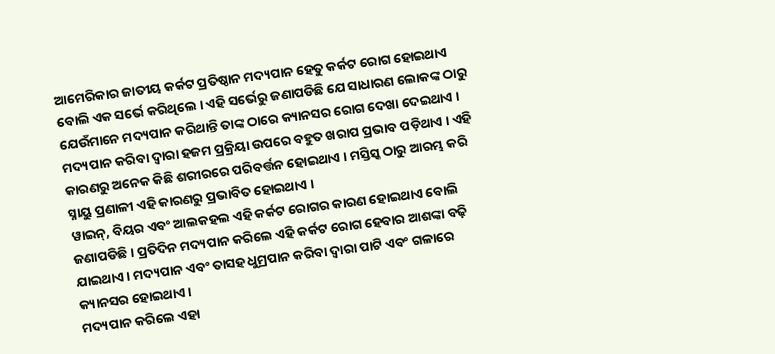ଆମେରିକାର ଜାତୀୟ କର୍କଟ ପ୍ରତିଷ୍ଠାନ ମଦ୍ୟପାନ ହେତୁ କର୍କଟ ରୋଗ ହୋଇଥାଏ ବୋଲି ଏକ ସର୍ଭେ କରିଥିଲେ । ଏହି ସର୍ଭେରୁ ଜଣାପଡିଛି ଯେ ସାଧାରଣ ଲୋକଙ୍କ ଠାରୁ ଯେଉଁମାନେ ମଦ୍ୟପାନ କରିଥାନ୍ତି ତାଙ୍କ ଠାରେ କ୍ୟାନସର ରୋଗ ଦେଖା ଦେଇଥାଏ । ମଦ୍ୟପାନ କରିବା ଦ୍ୱାରା ହଜମ ପ୍ରକ୍ରିୟା ଉପରେ ବହୁତ ଖରାପ ପ୍ରଭାବ ପଡ଼ିଥାଏ । ଏହି କାରଣରୁ ଅନେକ କିଛି ଶରୀରରେ ପରିବର୍ତ୍ତନ ହୋଇଥାଏ । ମସ୍ତିସ୍କ ଠାରୁ ଆରମ୍ଭ କରି ସ୍ନାୟୁ ପ୍ରଣାଳୀ ଏହି କାରଣରୁ ପ୍ରଭାବିତ ହୋଇଥାଏ ।
ୱାଇନ୍, ବିୟର ଏବଂ ଆଲକହଲ ଏହି କର୍କଟ ରୋଗର କାରଣ ହୋଇଥାଏ ବୋଲି ଜଣାପଡିଛି । ପ୍ରତିଦିନ ମଦ୍ୟପାନ କରିଲେ ଏହି କର୍କଟ ରୋଗ ହେବାର ଆଶଙ୍କା ବଢ଼ି ଯାଇଥାଏ । ମଦ୍ୟପାନ ଏବଂ ତାସହ ଧୁମ୍ରପାନ କରିବା ଦ୍ୱାରା ପାଟି ଏବଂ ଗଳାରେ କ୍ୟାନସର ହୋଇଥାଏ ।
ମଦ୍ୟପାନ କରିଲେ ଏହା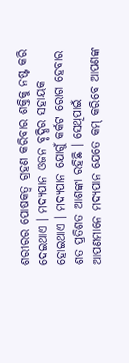ଶରୀରର ପୋଷକତ୍ୱ ଗ୍ରହଣ କରିବାର ଶକ୍ତିକୁ ନଷ୍ଟ କରି ଦେଇଥାଏ । ମଦ୍ୟପାନ ଓଜନ ବୃଦ୍ଧିର ସହାୟକ ହୋଇଥାଏ । ମଦ୍ୟପାନ ଯୋଗୁଁ କର୍କଟ ରୋଗ ହେବାର ଶତ ପ୍ରତିଶତ ଆଶଙ୍କା ରହିଛି । ସେଥିପାଇଁ ଆପଣମାନେ ମଦ୍ୟପାନ ଯେତେ କମ୍ କରିବେ ଆପଣଙ୍କ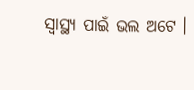ସ୍ବାସ୍ଥ୍ୟ ପାଇଁ ଭଲ ଅଟେ ।